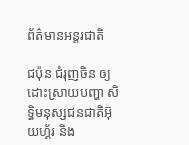ព័ត៌មានអន្តរជាតិ

ជប៉ុន ជំរុញចិន ឲ្យដោះស្រាយបញ្ហា សិទ្ធិមនុស្សជនជាតិអ៊ុយហ្គ័រ និង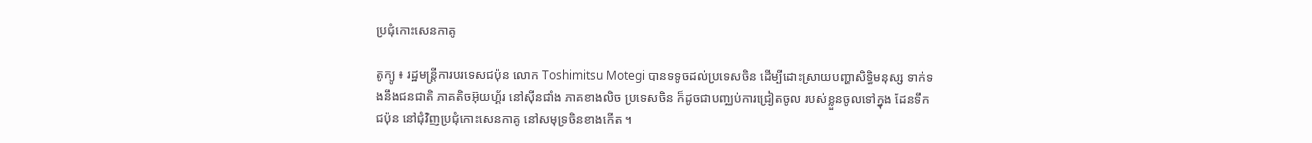ប្រជុំកោះសេនកាគូ

តូក្យូ ៖ រដ្ឋមន្រ្តីការបរទេសជប៉ុន លោក Toshimitsu Motegi បានទទូចដល់ប្រទេសចិន ដើម្បីដោះស្រាយបញ្ហាសិទ្ធិមនុស្ស ទាក់ទងនឹងជនជាតិ ភាគតិចអ៊ុយហ្គ័រ នៅស៊ីនជាំង ភាគខាងលិច ប្រទេសចិន ក៏ដូចជាបញ្ឈប់ការជ្រៀតចូល របស់ខ្លួនចូលទៅក្នុង ដែនទឹកជប៉ុន នៅជុំវិញប្រជុំកោះសេនកាគូ នៅសមុទ្រចិនខាងកើត ។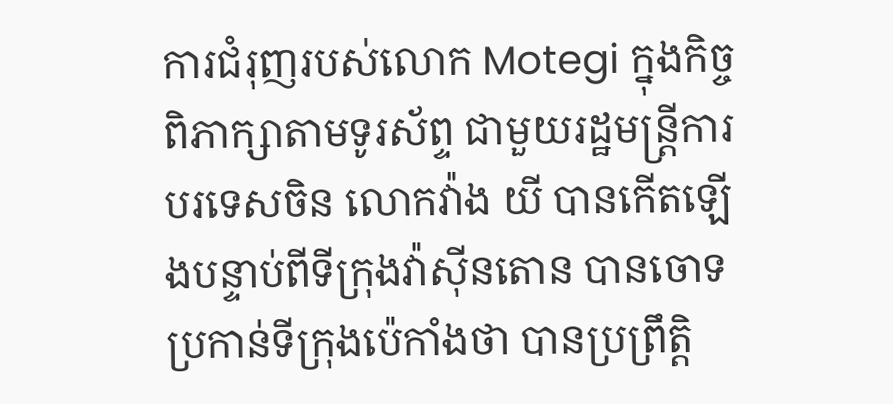ការជំរុញរបស់លោក Motegi ក្នុងកិច្ចពិភាក្សាតាមទូរស័ព្ទ ជាមួយរដ្ឋមន្ត្រីការបរទេសចិន លោកវ៉ាង យី បានកើតឡើងបន្ទាប់ពីទីក្រុងវ៉ាស៊ីនតោន បានចោទប្រកាន់ទីក្រុងប៉េកាំងថា បានប្រព្រឹត្តិ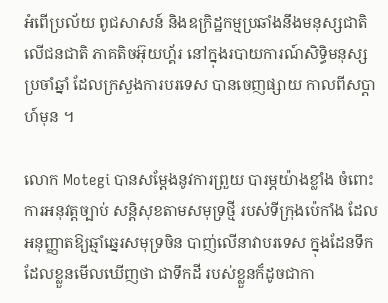អំពើប្រល័យ ពូជសាសន៍ និងឧក្រិដ្ឋកម្មប្រឆាំងនឹងមនុស្សជាតិ លើជនជាតិ ភាគតិចអ៊ុយហ្គ័រ នៅក្នុងរបាយការណ៍សិទ្ធិមនុស្សប្រចាំឆ្នាំ ដែលក្រសួងការបរទេស បានចេញផ្សាយ កាលពីសប្តាហ៍មុន ។

លោក Motegi បានសម្តែងនូវការព្រួយ បារម្ភយ៉ាងខ្លាំង ចំពោះការអនុវត្តច្បាប់ សន្តិសុខតាមសមុទ្រថ្មី របស់ទីក្រុងប៉េកាំង ដែលអនុញ្ញាតឱ្យឆ្មាំឆ្នេរសមុទ្រចិន បាញ់លើនាវាបរទេស ក្នុងដែនទឹក ដែលខ្លួនមើលឃើញថា ជាទឹកដី របស់ខ្លួនក៏ដូចជាកា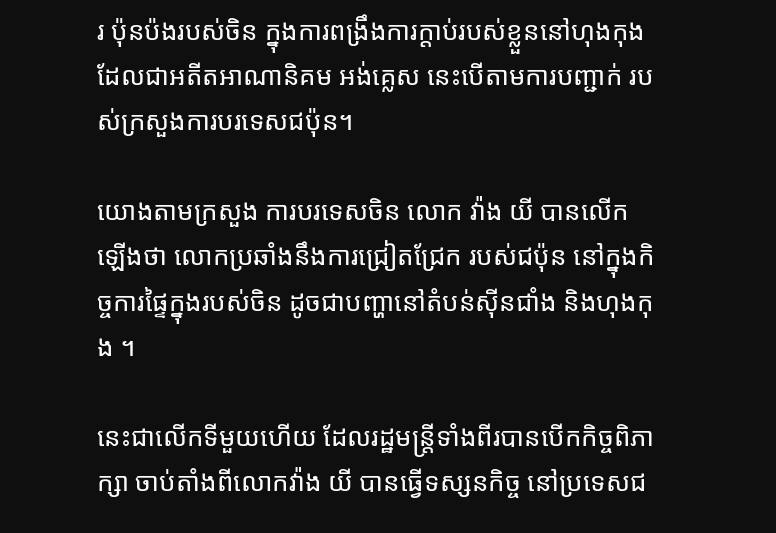រ ប៉ុនប៉ងរបស់ចិន ក្នុងការពង្រឹងការក្តាប់របស់ខ្លួននៅហុងកុង ដែលជាអតីតអាណានិគម អង់គ្លេស នេះបើតាមការបញ្ជាក់ របស់ក្រសួងការបរទេសជប៉ុន។

យោងតាមក្រសួង ការបរទេសចិន លោក វ៉ាង យី បានលើកឡើងថា លោកប្រឆាំងនឹងការជ្រៀតជ្រែក របស់ជប៉ុន នៅក្នុងកិច្ចការផ្ទៃក្នុងរបស់ចិន ដូចជាបញ្ហានៅតំបន់ស៊ីនជាំង និងហុងកុង ។

នេះជាលើកទីមួយហើយ ដែលរដ្ឋមន្ត្រីទាំងពីរបានបើកកិច្ចពិភាក្សា ចាប់តាំងពីលោកវ៉ាង យី បានធ្វើទស្សនកិច្ច នៅប្រទេសជ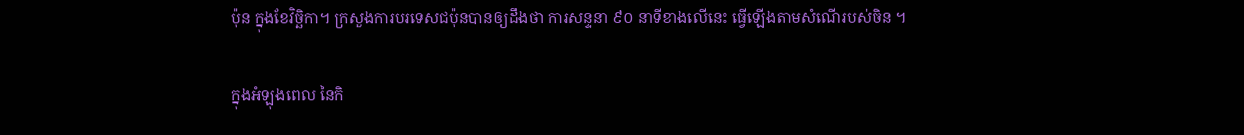ប៉ុន ក្នុងខែវិច្ឆិកា។ ក្រសួងការបរទេសជប៉ុនបានឲ្យដឹងថា ការសន្ទនា ៩០ នាទីខាងលើនេះ ធ្វើឡើងតាមសំណើរបស់ចិន ។

ក្នុងអំឡុងពេល នៃកិ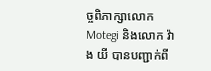ច្ចពិភាក្សាលោក Motegi និងលោក វ៉ាង យី បានបញ្ជាក់ពី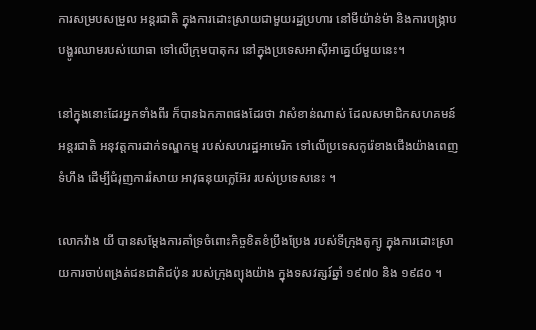ការសម្របសម្រួល អន្តរជាតិ ក្នុងការដោះស្រាយជាមួយរដ្ឋប្រហារ នៅមីយ៉ាន់ម៉ា និងការបង្ក្រាបបង្ហូរឈាមរបស់យោធា ទៅលើក្រុមបាតុករ នៅក្នុងប្រទេសអាស៊ីអាគ្នេយ៍មួយនេះ។

នៅក្នុងនោះដែរអ្នកទាំងពីរ ក៏បានឯកភាពផងដែរថា វាសំខាន់ណាស់ ដែលសមាជិកសហគមន៍អន្តរជាតិ អនុវត្តការដាក់ទណ្ឌកម្ម របស់សហរដ្ឋអាមេរិក ទៅលើប្រទេសកូរ៉េខាងជើងយ៉ាងពេញទំហឹង ដើម្បីជំរុញការរំសាយ អាវុធនុយក្លេអ៊ែរ របស់ប្រទេសនេះ ។

លោកវ៉ាង យី បានសម្តែងការគាំទ្រចំពោះកិច្ចខិតខំប្រឹងប្រែង របស់ទីក្រុងតូក្យូ ក្នុងការដោះស្រាយការចាប់ពង្រត់ជនជាតិជប៉ុន របស់ក្រុងព្យុងយ៉ាង ក្នុងទសវត្សរ៍ឆ្នាំ ១៩៧០ និង ១៩៨០ ។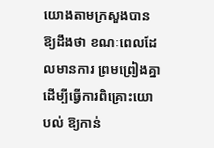យោងតាមក្រសួងបានឱ្យដឹងថា ខណៈពេលដែលមានការ ព្រមព្រៀងគ្នា ដើម្បីធ្វើការពិគ្រោះយោបល់ ឱ្យកាន់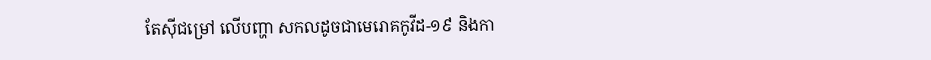តែស៊ីជម្រៅ លើបញ្ហា សកលដូចជាមេរោគកូវីដ-១៩ និងកា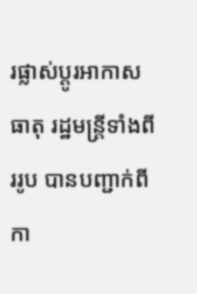រផ្លាស់ប្តូរអាកាសធាតុ រដ្ឋមន្រ្តីទាំងពីររូប បានបញ្ជាក់ពីកា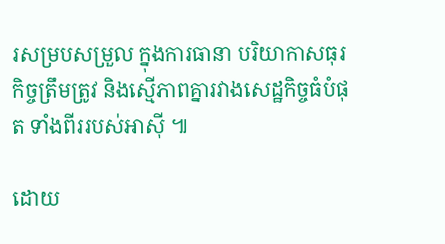រសម្របសម្រួល ក្នុងការធានា បរិយាកាសធុរកិច្ចត្រឹមត្រូវ និងស្មើភាពគ្នារវាងសេដ្ឋកិច្ចធំបំផុត ទាំងពីររបស់អាស៊ី ៕

ដោយ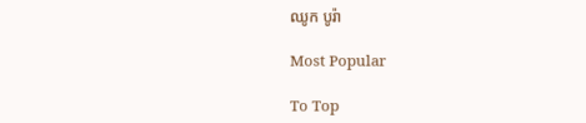ឈូក បូរ៉ា

Most Popular

To Top